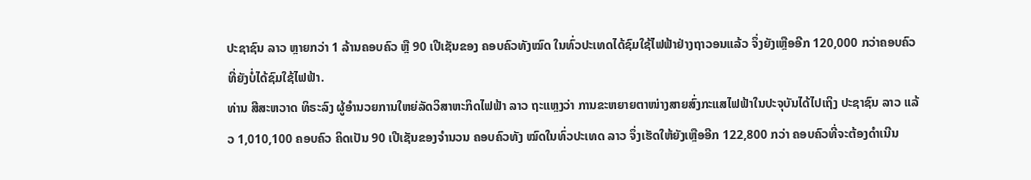ປະຊາຊົນ ລາວ ຫຼາຍກວ່າ 1 ລ້ານຄອບຄົວ ຫຼື 90 ເປີເຊັນຂອງ ຄອບຄົວທັງໝົດ ໃນທົ່ວປະເທດໄດ້ຊົມໃຊ້ໄຟຟ້າຢ່າງຖາວອນແລ້ວ ຈຶ່ງຍັງເຫຼືອອີກ 120,000 ກວ່າຄອບຄົວທີ່ຍັງບໍ່ໄດ້ຊົມໃຊ້ໄຟຟ້າ.
ທ່ານ ສີສະຫວາດ ທິຣະລົງ ຜູ້ອຳນວຍການໃຫຍ່ລັດວິສາຫະກິດໄຟຟ້າ ລາວ ຖະແຫຼງວ່າ ການຂະຫຍາຍຕາໜ່າງສາຍສົ່ງກະແສໄຟຟ້າໃນປະຈຸບັນໄດ້ໄປເຖິງ ປະຊາຊົນ ລາວ ແລ້ວ 1,010,100 ຄອບຄົວ ຄິດເປັນ 90 ເປີເຊັນຂອງຈຳນວນ ຄອບຄົວທັງ ໝົດໃນທົ່ວປະເທດ ລາວ ຈຶ່ງເຮັດໃຫ້ຍັງເຫຼືອອີກ 122,800 ກວ່າ ຄອບຄົວທີ່ຈະຕ້ອງດຳເນີນ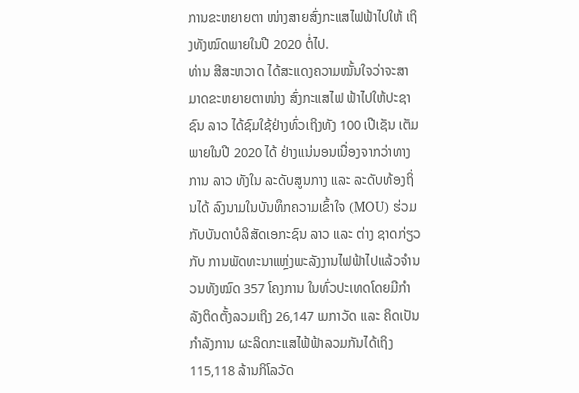ການຂະຫຍາຍຕາ ໜ່າງສາຍສົ່ງກະແສໄຟຟ້າໄປໃຫ້ ເຖິງທັງໝົດພາຍໃນປີ 2020 ຕໍ່ໄປ.
ທ່ານ ສີສະຫວາດ ໄດ້ສະແດງຄວາມໝັ້ນໃຈວ່າຈະສາມາດຂະຫຍາຍຕາໜ່າງ ສົ່ງກະແສໄຟ ຟ້າໄປໃຫ້ປະຊາຊົນ ລາວ ໄດ້ຊົມໃຊ້ຢ່າງທົ່ວເຖິງທັງ 100 ເປີເຊັນ ເຕັມພາຍໃນປີ 2020 ໄດ້ ຢ່າງແນ່ນອນເນື່ອງຈາກວ່າທາງການ ລາວ ທັງໃນ ລະດັບສູນກາງ ແລະ ລະດັບທ້ອງຖິ່ນໄດ້ ລົງນາມໃນບັນທຶກຄວາມເຂົ້າໃຈ (MOU) ຮ່ວມກັບບັນດາບໍລິສັດເອກະຊົນ ລາວ ແລະ ຕ່າງ ຊາດກ່ຽວກັບ ການພັດທະນາແຫຼ່ງພະລັງງານໄຟຟ້າໄປແລ້ວຈຳນວນທັງໝົດ 357 ໂຄງການ ໃນທົ່ວປະເທດໂດຍມີກຳລັງຕິດຕັ້ງລວມເຖິງ 26,147 ເມກາວັດ ແລະ ຄິດເປັນ ກຳລັງການ ຜະລິດກະແສໄຟ້ຟ້າລວມກັນໄດ້ເຖິງ 115,118 ລ້ານກິໂລວັດ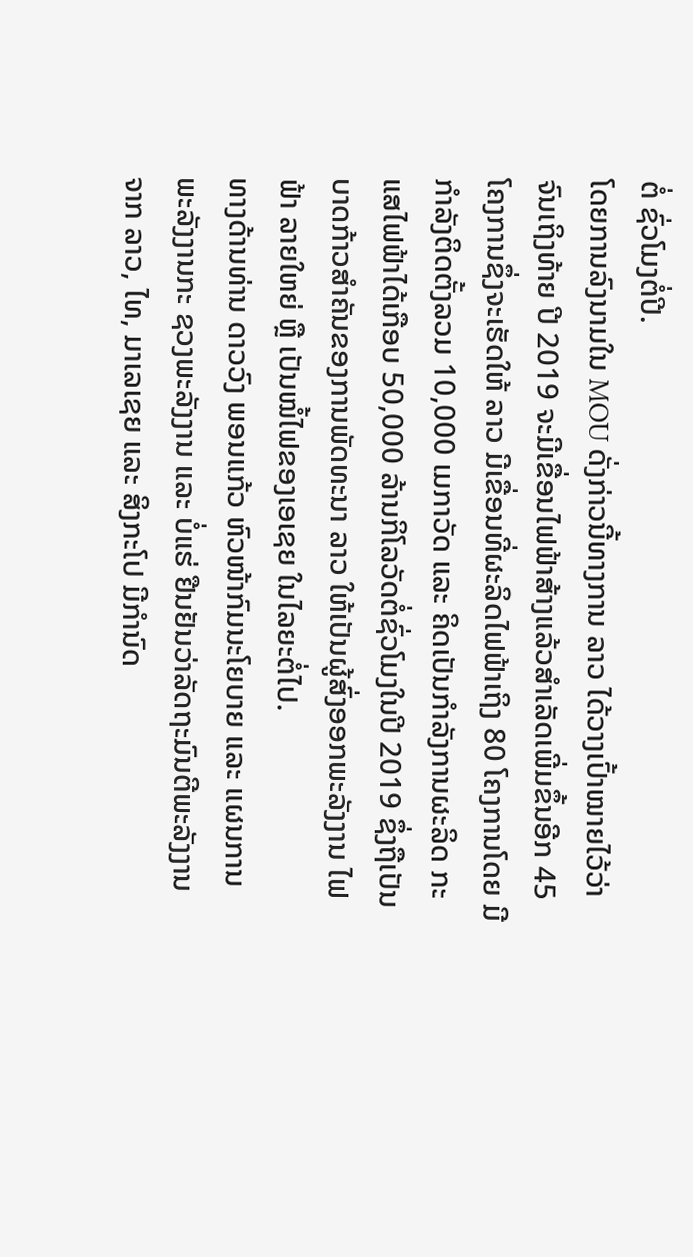ຕໍ່ ຊົ່ວໂມງຕໍ່ປີ.
ໂດຍການລົງນາມໃນ MOU ດັ່ງກ່າວນີ້ທາງການ ລາວ ໄດ້ວາງເປົ້າໝາຍໄວ້ວ່າ ຈົນເຖິງທ້າຍ ປີ 2019 ຈະມີເຂື່ອນໄຟຟ້າສ້າງແລ້ວສຳເລັດເພີ່ມຂຶ້ນອີກ 45 ໂຄງການຊຶ່ງຈະເຮັດໃຫ້ ລາວ ມີເຂື່ອນທີ່ຜະລິດໄຟຟ້າເຖິງ 80 ໂຄງການໂດຍ ມີກຳລັງຕິດຕັ້ງລວມ 10,000 ເມກາວັດ ແລະ ຄິດເປັນກຳລັງການຜະລິດ ກະແສໄຟຟ້າໄດ້ເກືອບ 50,000 ລ້ານກິໂລວັດຕໍ່ຊົ່ວໂມງໃນປີ 2019 ຊຶ່ງຖືເປັນ ບາດກ້າວສຳຄັນຂອງການພັດທະນາ ລາວ ໃຫ້ເປັນຜູ້ສົ່ງອອກພະລັງງານ ໄຟຟ້າ ລາຍໃຫຍ່ ຫຼື ເປັນໝໍ້ໄຟຂອງເອເຊຍ ໃນໄລຍະຕໍ່ໄປ.
ທາງດ້ານທ່ານ ດາວວົງ ພອນແກ້ວ ຫົວໜ້າກົມນະໂຍບາຍ ແລະ ແຜນການ ພະລັງງານກະ ຊວງພະລັງງານ ແລະ ບໍ່ແຮ່ ຢືນຢັນວ່າລັດຖະມົນຕີພະລັງງານ ຈາກ ລາວ, ໄທ, ມາເລເຊຍ ແລະ ສິງກະໂປ ມີກຳນົດ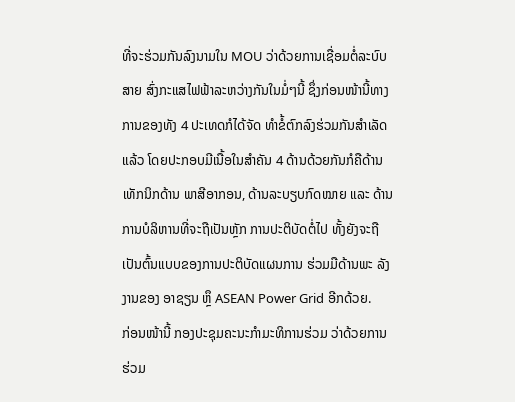ທີ່ຈະຮ່ວມກັນລົງນາມໃນ MOU ວ່າດ້ວຍການເຊື່ອມຕໍ່ລະບົບສາຍ ສົ່ງກະແສໄຟຟ້າລະຫວ່າງກັນໃນມໍ່ໆນີ້ ຊຶ່ງກ່ອນໜ້ານີ້ທາງການຂອງທັງ 4 ປະເທດກໍໄດ້ຈັດ ທຳຂໍ້ຕົກລົງຮ່ວມກັນສຳເລັດ ແລ້ວ ໂດຍປະກອບມີເນື້ອໃນສຳຄັນ 4 ດ້ານດ້ວຍກັນກໍຄືດ້ານ ເທັກນິກດ້ານ ພາສີອາກອນ, ດ້ານລະບຽບກົດໝາຍ ແລະ ດ້ານການບໍລິຫານທີ່ຈະຖືເປັນຫຼັກ ການປະຕິບັດຕໍ່ໄປ ທັ້ງຍັງຈະຖືເປັນຕົ້ນແບບຂອງການປະຕິບັດແຜນການ ຮ່ວມມືດ້ານພະ ລັງງານຂອງ ອາຊຽນ ຫຼຶ ASEAN Power Grid ອີກດ້ວຍ.
ກ່ອນໜ້ານີ້ ກອງປະຊຸມຄະນະກຳມະທິການຮ່ວມ ວ່າດ້ວຍການຮ່ວມ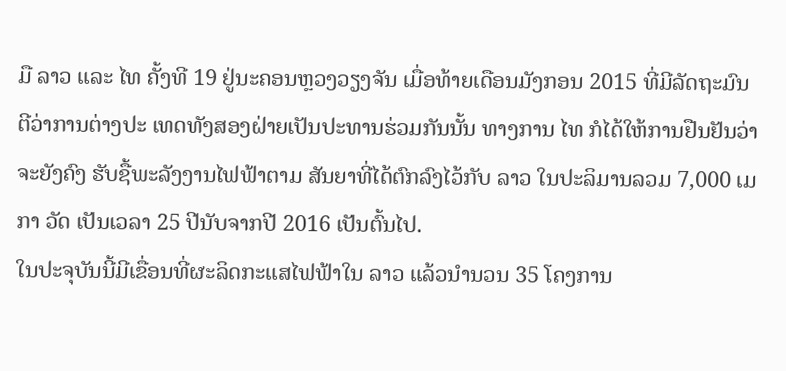ມື ລາວ ແລະ ໄທ ຄັ້ງທີ 19 ຢູ່ນະຄອນຫຼວງວຽງຈັນ ເມື່ອທ້າຍເດືອນມັງກອນ 2015 ທີ່ມີລັດຖະມົນຕີວ່າການຕ່າງປະ ເທດທັງສອງຝ່າຍເປັນປະທານຮ່ວມກັນນັ້ນ ທາງການ ໄທ ກໍໄດ້ໃຫ້ການຢືນຢັນວ່າຈະຍັງຄົງ ຮັບຊື້ພະລັງງານໄຟຟ້າຕາມ ສັນຍາທີ່ໄດ້ຕົກລົງໄວ້ກັບ ລາວ ໃນປະລິມານລວມ 7,000 ເມກາ ວັດ ເປັນເວລາ 25 ປີນັບຈາກປີ 2016 ເປັນຕົ້ນໄປ.
ໃນປະຈຸບັນນີ້ມີເຂື່ອນທີ່ຜະລິດກະແສໄຟຟ້າໃນ ລາວ ແລ້ວນຳນວນ 35 ໂຄງການ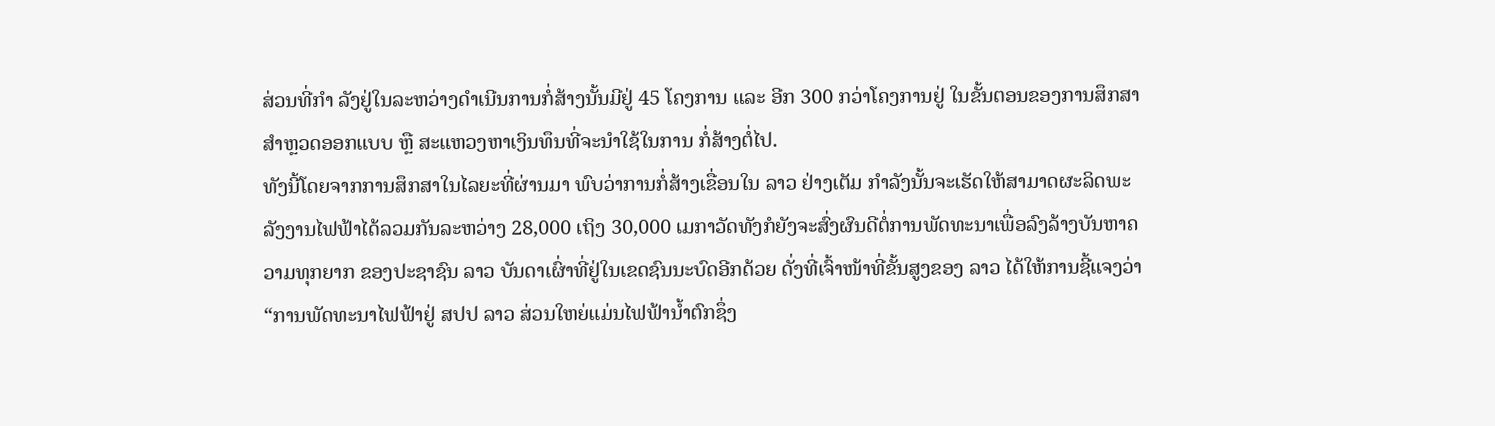ສ່ວນທີ່ກຳ ລັງຢູ່ໃນລະຫວ່າງດຳເນີນການກໍ່ສ້າງນັ້ນມີຢູ່ 45 ໂຄງການ ແລະ ອີກ 300 ກວ່າໂຄງການຢູ່ ໃນຂັ້ນຕອນຂອງການສຶກສາສຳຫຼວດອອກແບບ ຫຼື ສະແຫວງຫາເງິນທຶນທີ່ຈະນຳໃຊ້ໃນການ ກໍ່ສ້າງຕໍ່ໄປ.
ທັງນີ້ໂດຍຈາກການສຶກສາໃນໄລຍະທີ່ຜ່ານມາ ພົບວ່າການກໍ່ສ້າງເຂື່ອນໃນ ລາວ ຢ່າງເຕັມ ກຳລັງນັ້ນຈະເຮັດໃຫ້ສາມາດຜະລິດພະລັງງານໄຟຟ້າໄດ້ລວມກັນລະຫວ່າງ 28,000 ເຖິງ 30,000 ເມກາວັດທັງກໍຍັງຈະສົ່ງຜົນດີຕໍ່ການພັດທະນາເພື່ອລົງລ້າງບັນຫາຄວາມທຸກຍາກ ຂອງປະຊາຊົນ ລາວ ບັນດາເຜົ່າທີ່ຢູ່ໃນເຂດຊົນນະບົດອີກດ້ວຍ ດັ່ງທີ່ເຈົ້າໜ້າທີ່ຂັ້ນສູງຂອງ ລາວ ໄດ້ໃຫ້ການຊີ້ແຈງວ່າ
“ການພັດທະນາໄຟຟ້າຢູ່ ສປປ ລາວ ສ່ວນໃຫຍ່ແມ່ນໄຟຟ້ານ້ຳຕົກຊຶ່ງ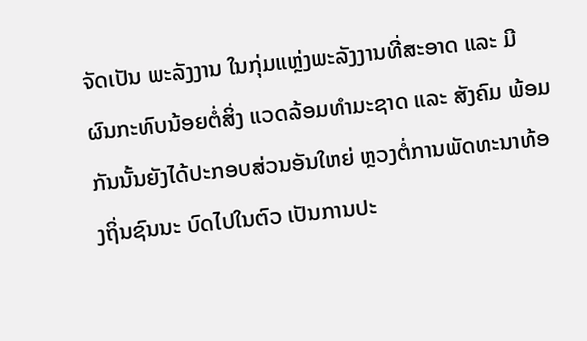ຈັດເປັນ ພະລັງງານ ໃນກຸ່ມແຫຼ່ງພະລັງງານທີ່ສະອາດ ແລະ ມີຜົນກະທົບນ້ອຍຕໍ່ສິ່ງ ແວດລ້ອມທຳມະຊາດ ແລະ ສັງຄົມ ພ້ອມກັນນັ້ນຍັງໄດ້ປະກອບສ່ວນອັນໃຫຍ່ ຫຼວງຕໍ່ການພັດທະນາທ້ອງຖິ່ນຊົນນະ ບົດໄປໃນຕົວ ເປັນການປະ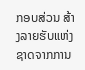ກອບສ່ວນ ສ້າງລາຍຮັບແຫ່ງຊາດຈາກການ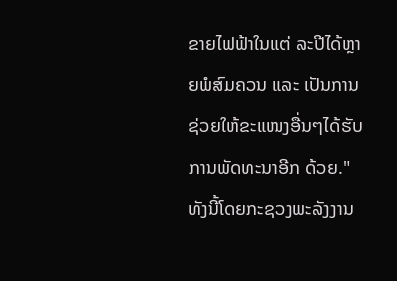ຂາຍໄຟຟ້າໃນແຕ່ ລະປີໄດ້ຫຼາຍພໍສົມຄວນ ແລະ ເປັນການຊ່ວຍໃຫ້ຂະແໜງອື່ນໆໄດ້ຮັບການພັດທະນາອີກ ດ້ວຍ."
ທັງນີ້ໂດຍກະຊວງພະລັງງານ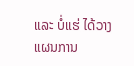ແລະ ບໍ່ແຮ່ ໄດ້ວາງແຜນການ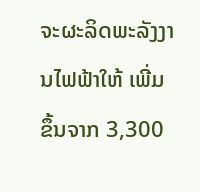ຈະຜະລິດພະລັງງານໄຟຟ້າໃຫ້ ເພີ່ມຂຶ້ນຈາກ 3,300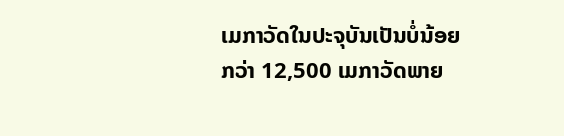ເມກາວັດໃນປະຈຸບັນເປັນບໍ່ນ້ອຍກວ່າ 12,500 ເມກາວັດພາຍ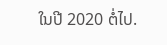ໃນປີ 2020 ຕໍ່ໄປ.